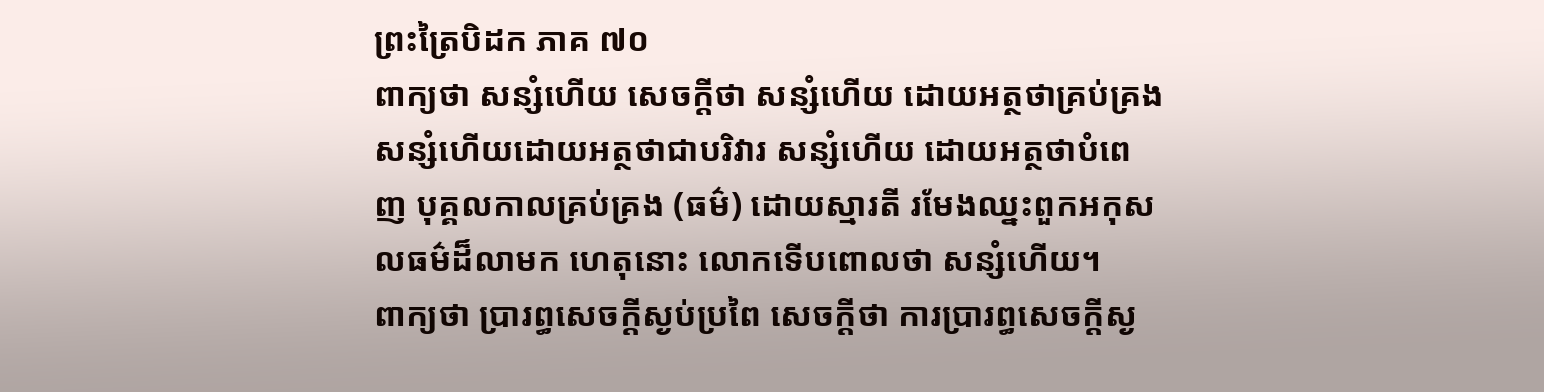ព្រះត្រៃបិដក ភាគ ៧០
ពាក្យថា សន្សំហើយ សេចក្ដីថា សន្សំហើយ ដោយអត្ថថាគ្រប់គ្រង សន្សំហើយដោយអត្ថថាជាបរិវារ សន្សំហើយ ដោយអត្ថថាបំពេញ បុគ្គលកាលគ្រប់គ្រង (ធម៌) ដោយស្មារតី រមែងឈ្នះពួកអកុសលធម៌ដ៏លាមក ហេតុនោះ លោកទើបពោលថា សន្សំហើយ។
ពាក្យថា ប្រារព្ធសេចក្ដីស្ងប់ប្រពៃ សេចក្ដីថា ការប្រារព្ធសេចក្ដីស្ង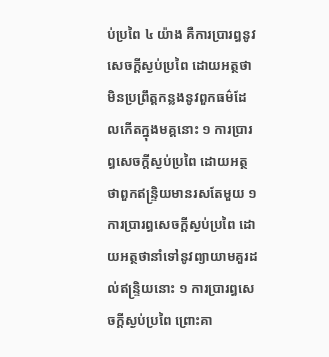ប់ប្រពៃ ៤ យ៉ាង គឺការប្រារព្ធនូវសេចក្ដីស្ងប់ប្រពៃ ដោយអត្ថថាមិនប្រព្រឹត្តកន្លងនូវពួកធម៌ដែលកើតក្នុងមគ្គនោះ ១ ការប្រារព្ធសេចក្ដីស្ងប់ប្រពៃ ដោយអត្ថថាពួកឥន្ទ្រិយមានរសតែមួយ ១ ការប្រារព្ធសេចក្ដីស្ងប់ប្រពៃ ដោយអត្ថថានាំទៅនូវព្យាយាមគួរដល់ឥន្ទ្រិយនោះ ១ ការប្រារព្ធសេចក្ដីស្ងប់ប្រពៃ ព្រោះគា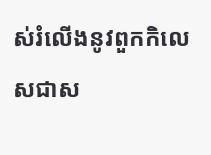ស់រំលើងនូវពួកកិលេសជាស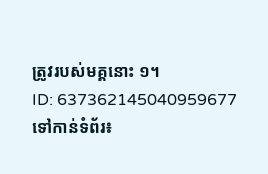ត្រូវរបស់មគ្គនោះ ១។
ID: 637362145040959677
ទៅកាន់ទំព័រ៖